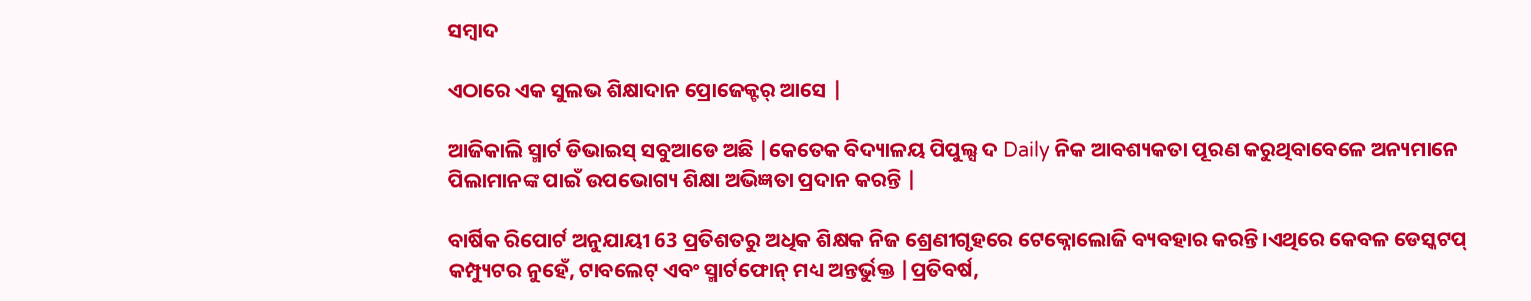ସମ୍ବାଦ

ଏଠାରେ ଏକ ସୁଲଭ ଶିକ୍ଷାଦାନ ପ୍ରୋଜେକ୍ଟର୍ ଆସେ |

ଆଜିକାଲି ସ୍ମାର୍ଟ ଡିଭାଇସ୍ ସବୁଆଡେ ଅଛି |କେତେକ ବିଦ୍ୟାଳୟ ପିପୁଲ୍ସ ଦ Daily ନିକ ଆବଶ୍ୟକତା ପୂରଣ କରୁଥିବାବେଳେ ଅନ୍ୟମାନେ ପିଲାମାନଙ୍କ ପାଇଁ ଉପଭୋଗ୍ୟ ଶିକ୍ଷା ଅଭିଜ୍ଞତା ପ୍ରଦାନ କରନ୍ତି |

ବାର୍ଷିକ ରିପୋର୍ଟ ଅନୁଯାୟୀ 63 ପ୍ରତିଶତରୁ ଅଧିକ ଶିକ୍ଷକ ନିଜ ଶ୍ରେଣୀଗୃହରେ ଟେକ୍ନୋଲୋଜି ବ୍ୟବହାର କରନ୍ତି।ଏଥିରେ କେବଳ ଡେସ୍କଟପ୍ କମ୍ପ୍ୟୁଟର ନୁହେଁ, ଟାବଲେଟ୍ ଏବଂ ସ୍ମାର୍ଟଫୋନ୍ ମଧ୍ୟ ଅନ୍ତର୍ଭୁକ୍ତ |ପ୍ରତିବର୍ଷ,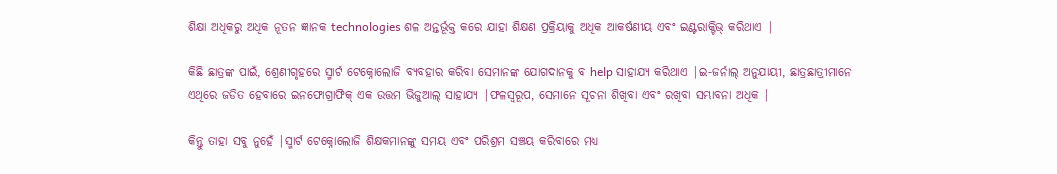ଶିକ୍ଷା ଅଧିକରୁ ଅଧିକ ନୂତନ ଜ୍ଞାନକ technologies ଶଳ ଅନ୍ତର୍ଭୂକ୍ତ କରେ ଯାହା ଶିକ୍ଷଣ ପ୍ରକ୍ରିୟାକୁ ଅଧିକ ଆକର୍ଷଣୀୟ ଏବଂ ଇଣ୍ଟରାକ୍ଟିଭ୍ କରିଥାଏ |

କିଛି ଛାତ୍ରଙ୍କ ପାଇଁ, ଶ୍ରେଣୀଗୃହରେ ସ୍ମାର୍ଟ ଟେକ୍ନୋଲୋଜି ବ୍ୟବହାର କରିବା ସେମାନଙ୍କ ଯୋଗଦାନକୁ ବ help ସାହାଯ୍ୟ କରିଥାଏ |ଇ-ଜର୍ନାଲ୍ ଅନୁଯାୟୀ, ଛାତ୍ରଛାତ୍ରୀମାନେ ଏଥିରେ ଜଡିତ ହେବାରେ ଇନଫୋଗ୍ରାଫିକ୍ ଏକ ଉତ୍ତମ ଭିଜୁଆଲ୍ ସାହାଯ୍ୟ |ଫଳସ୍ୱରୂପ, ସେମାନେ ସୂଚନା ଶିଖିବା ଏବଂ ରଖିବା ସମ୍ଭାବନା ଅଧିକ |

କିନ୍ତୁ ତାହା ସବୁ ନୁହେଁ |ସ୍ମାର୍ଟ ଟେକ୍ନୋଲୋଜି ଶିକ୍ଷକମାନଙ୍କୁ ସମୟ ଏବଂ ପରିଶ୍ରମ ସଞ୍ଚୟ କରିବାରେ ମଧ୍ୟ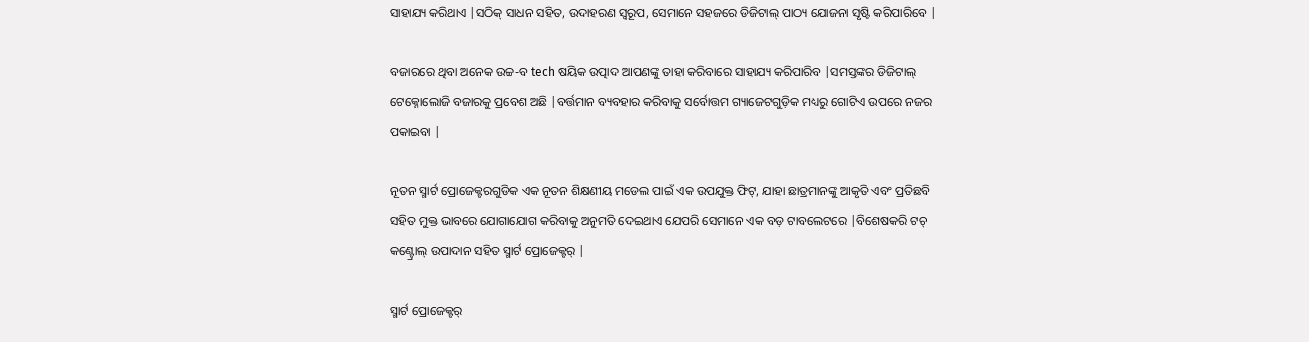ସାହାଯ୍ୟ କରିଥାଏ |ସଠିକ୍ ସାଧନ ସହିତ, ଉଦାହରଣ ସ୍ୱରୂପ, ସେମାନେ ସହଜରେ ଡିଜିଟାଲ୍ ପାଠ୍ୟ ଯୋଜନା ସୃଷ୍ଟି କରିପାରିବେ |

ବଜାରରେ ଥିବା ଅନେକ ଉଚ୍ଚ-ବ tech ଷୟିକ ଉତ୍ପାଦ ଆପଣଙ୍କୁ ତାହା କରିବାରେ ସାହାଯ୍ୟ କରିପାରିବ |ସମସ୍ତଙ୍କର ଡିଜିଟାଲ୍ ଟେକ୍ନୋଲୋଜି ବଜାରକୁ ପ୍ରବେଶ ଅଛି |ବର୍ତ୍ତମାନ ବ୍ୟବହାର କରିବାକୁ ସର୍ବୋତ୍ତମ ଗ୍ୟାଜେଟଗୁଡ଼ିକ ମଧ୍ୟରୁ ଗୋଟିଏ ଉପରେ ନଜର ପକାଇବା |

ନୂତନ ସ୍ମାର୍ଟ ପ୍ରୋଜେକ୍ଟରଗୁଡିକ ଏକ ନୂତନ ଶିକ୍ଷଣୀୟ ମଡେଲ ପାଇଁ ଏକ ଉପଯୁକ୍ତ ଫିଟ୍, ଯାହା ଛାତ୍ରମାନଙ୍କୁ ଆକୃତି ଏବଂ ପ୍ରତିଛବି ସହିତ ମୁକ୍ତ ଭାବରେ ଯୋଗାଯୋଗ କରିବାକୁ ଅନୁମତି ଦେଇଥାଏ ଯେପରି ସେମାନେ ଏକ ବଡ଼ ଟାବଲେଟରେ |ବିଶେଷକରି ଟଚ୍ କଣ୍ଟ୍ରୋଲ୍ ଉପାଦାନ ସହିତ ସ୍ମାର୍ଟ ପ୍ରୋଜେକ୍ଟର୍ |

ସ୍ମାର୍ଟ ପ୍ରୋଜେକ୍ଟର୍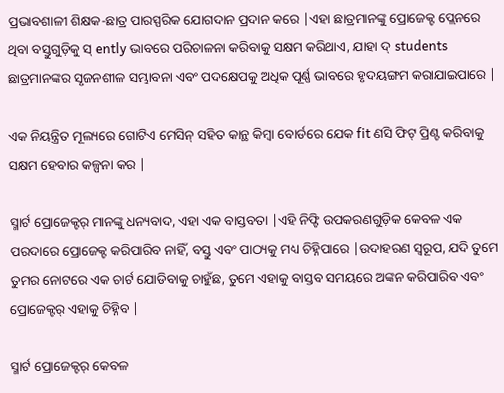ପ୍ରଭାବଶାଳୀ ଶିକ୍ଷକ-ଛାତ୍ର ପାରସ୍ପରିକ ଯୋଗଦାନ ପ୍ରଦାନ କରେ |ଏହା ଛାତ୍ରମାନଙ୍କୁ ପ୍ରୋଜେକ୍ଟ ପ୍ଲେନରେ ଥିବା ବସ୍ତୁଗୁଡ଼ିକୁ ସ୍ ently ଭାବରେ ପରିଚାଳନା କରିବାକୁ ସକ୍ଷମ କରିଥାଏ, ଯାହା ଦ୍ students ଛାତ୍ରମାନଙ୍କର ସୃଜନଶୀଳ ସମ୍ଭାବନା ଏବଂ ପଦକ୍ଷେପକୁ ଅଧିକ ପୂର୍ଣ୍ଣ ଭାବରେ ହୃଦୟଙ୍ଗମ କରାଯାଇପାରେ |

ଏକ ନିୟନ୍ତ୍ରିତ ମୂଲ୍ୟରେ ଗୋଟିଏ ମେସିନ୍ ସହିତ କାନ୍ଥ କିମ୍ବା ବୋର୍ଡରେ ଯେକ fit ଣସି ଫିଟ୍ ପ୍ରିଣ୍ଟ କରିବାକୁ ସକ୍ଷମ ହେବାର କଳ୍ପନା କର |

ସ୍ମାର୍ଟ ପ୍ରୋଜେକ୍ଟର୍ ମାନଙ୍କୁ ଧନ୍ୟବାଦ, ଏହା ଏକ ବାସ୍ତବତା |ଏହି ନିଫ୍ଟି ଉପକରଣଗୁଡ଼ିକ କେବଳ ଏକ ପରଦାରେ ପ୍ରୋଜେକ୍ଟ କରିପାରିବ ନାହିଁ, ବସ୍ତୁ ଏବଂ ପାଠ୍ୟକୁ ମଧ୍ୟ ଚିହ୍ନିପାରେ |ଉଦାହରଣ ସ୍ୱରୂପ, ଯଦି ତୁମେ ତୁମର ନୋଟରେ ଏକ ଚାର୍ଟ ଯୋଡିବାକୁ ଚାହୁଁଛ, ତୁମେ ଏହାକୁ ବାସ୍ତବ ସମୟରେ ଅଙ୍କନ କରିପାରିବ ଏବଂ ପ୍ରୋଜେକ୍ଟର୍ ଏହାକୁ ଚିହ୍ନିବ |

ସ୍ମାର୍ଟ ପ୍ରୋଜେକ୍ଟର୍ କେବଳ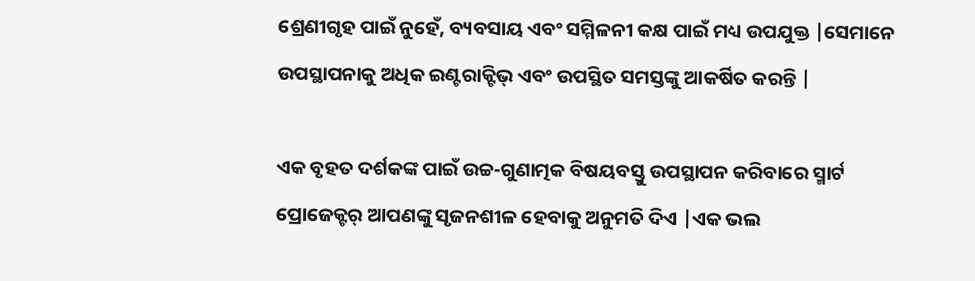ଶ୍ରେଣୀଗୃହ ପାଇଁ ନୁହେଁ, ବ୍ୟବସାୟ ଏବଂ ସମ୍ମିଳନୀ କକ୍ଷ ପାଇଁ ମଧ୍ୟ ଉପଯୁକ୍ତ |ସେମାନେ ଉପସ୍ଥାପନାକୁ ଅଧିକ ଇଣ୍ଟରାକ୍ଟିଭ୍ ଏବଂ ଉପସ୍ଥିତ ସମସ୍ତଙ୍କୁ ଆକର୍ଷିତ କରନ୍ତି |

ଏକ ବୃହତ ଦର୍ଶକଙ୍କ ପାଇଁ ଉଚ୍ଚ-ଗୁଣାତ୍ମକ ବିଷୟବସ୍ତୁ ଉପସ୍ଥାପନ କରିବାରେ ସ୍ମାର୍ଟ ପ୍ରୋଜେକ୍ଟର୍ ଆପଣଙ୍କୁ ସୃଜନଶୀଳ ହେବାକୁ ଅନୁମତି ଦିଏ |ଏକ ଭଲ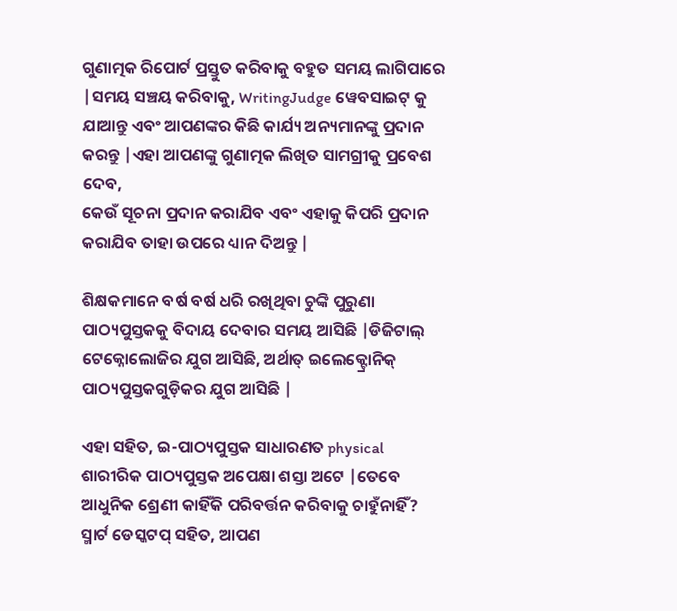ଗୁଣାତ୍ମକ ରିପୋର୍ଟ ପ୍ରସ୍ତୁତ କରିବାକୁ ବହୁତ ସମୟ ଲାଗିପାରେ |ସମୟ ସଞ୍ଚୟ କରିବାକୁ, WritingJudge ୱେବସାଇଟ୍ କୁ ଯାଆନ୍ତୁ ଏବଂ ଆପଣଙ୍କର କିଛି କାର୍ଯ୍ୟ ଅନ୍ୟମାନଙ୍କୁ ପ୍ରଦାନ କରନ୍ତୁ |ଏହା ଆପଣଙ୍କୁ ଗୁଣାତ୍ମକ ଲିଖିତ ସାମଗ୍ରୀକୁ ପ୍ରବେଶ ଦେବ,
କେଉଁ ସୂଚନା ପ୍ରଦାନ କରାଯିବ ଏବଂ ଏହାକୁ କିପରି ପ୍ରଦାନ କରାଯିବ ତାହା ଉପରେ ଧ୍ୟାନ ଦିଅନ୍ତୁ |

ଶିକ୍ଷକମାନେ ବର୍ଷ ବର୍ଷ ଧରି ରଖିଥିବା ଚୁଙ୍କି ପୁରୁଣା ପାଠ୍ୟପୁସ୍ତକକୁ ବିଦାୟ ଦେବାର ସମୟ ଆସିଛି |ଡିଜିଟାଲ୍ ଟେକ୍ନୋଲୋଜିର ଯୁଗ ଆସିଛି, ଅର୍ଥାତ୍ ଇଲେକ୍ଟ୍ରୋନିକ୍ ପାଠ୍ୟପୁସ୍ତକଗୁଡ଼ିକର ଯୁଗ ଆସିଛି |

ଏହା ସହିତ, ଇ-ପାଠ୍ୟପୁସ୍ତକ ସାଧାରଣତ physical ଶାରୀରିକ ପାଠ୍ୟପୁସ୍ତକ ଅପେକ୍ଷା ଶସ୍ତା ଅଟେ |ତେବେ ଆଧୁନିକ ଶ୍ରେଣୀ କାହିଁକି ପରିବର୍ତ୍ତନ କରିବାକୁ ଚାହୁଁନାହିଁ?
ସ୍ମାର୍ଟ ଡେସ୍କଟପ୍ ସହିତ, ଆପଣ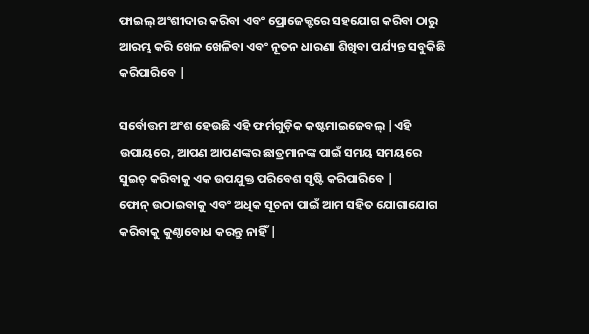ଫାଇଲ୍ ଅଂଶୀଦାର କରିବା ଏବଂ ପ୍ରୋଜେକ୍ଟରେ ସହଯୋଗ କରିବା ଠାରୁ ଆରମ୍ଭ କରି ଖେଳ ଖେଳିବା ଏବଂ ନୂତନ ଧାରଣା ଶିଖିବା ପର୍ଯ୍ୟନ୍ତ ସବୁକିଛି କରିପାରିବେ |

ସର୍ବୋତ୍ତମ ଅଂଶ ହେଉଛି ଏହି ଫର୍ମଗୁଡ଼ିକ କଷ୍ଟମାଇଜେବଲ୍ |ଏହି ଉପାୟରେ, ଆପଣ ଆପଣଙ୍କର ଛାତ୍ରମାନଙ୍କ ପାଇଁ ସମୟ ସମୟରେ ସୁଇଚ୍ କରିବାକୁ ଏକ ଉପଯୁକ୍ତ ପରିବେଶ ସୃଷ୍ଟି କରିପାରିବେ |
ଫୋନ୍ ଉଠାଇବାକୁ ଏବଂ ଅଧିକ ସୂଚନା ପାଇଁ ଆମ ସହିତ ଯୋଗାଯୋଗ କରିବାକୁ କୁଣ୍ଠାବୋଧ କରନ୍ତୁ ନାହିଁ |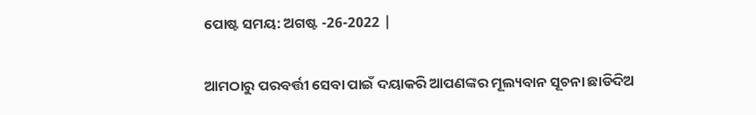ପୋଷ୍ଟ ସମୟ: ଅଗଷ୍ଟ -26-2022 |

ଆମଠାରୁ ପରବର୍ତ୍ତୀ ସେବା ପାଇଁ ଦୟାକରି ଆପଣଙ୍କର ମୂଲ୍ୟବାନ ସୂଚନା ଛାଡିଦିଅ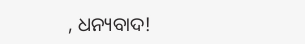, ଧନ୍ୟବାଦ!